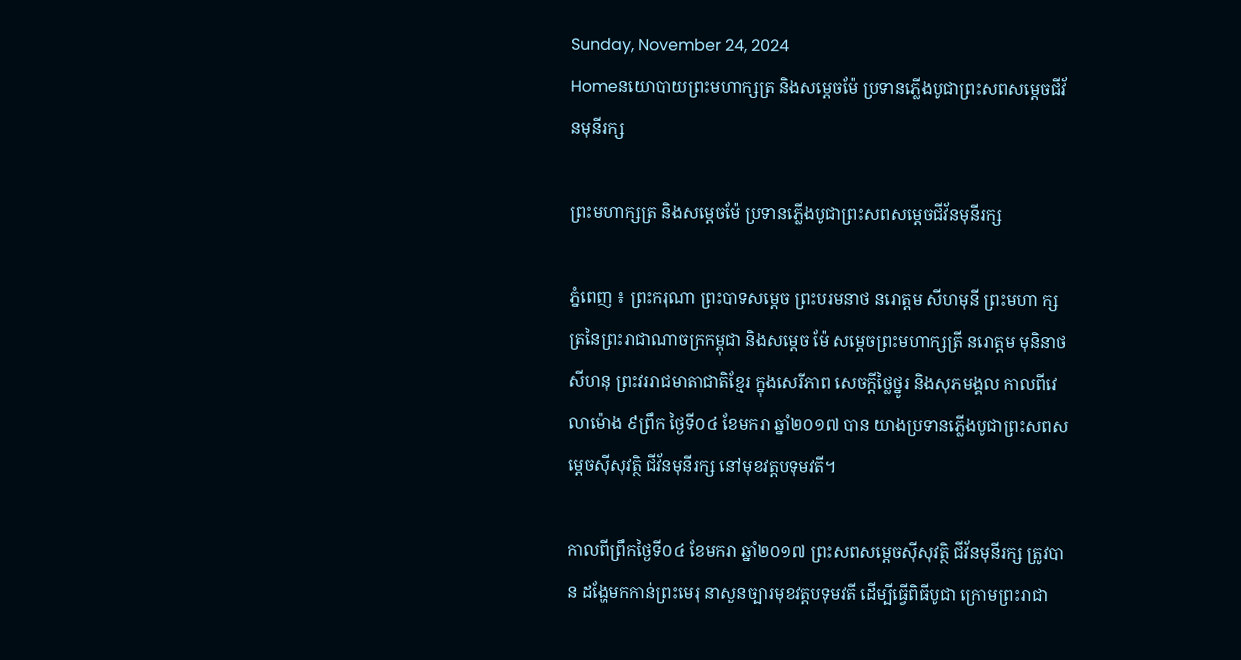Sunday, November 24, 2024
Homeនយោបាយព្រះមហាក្សត្រ និងសម្តេចម៉ែ ប្រទានភ្លើងបូជាព្រះសពសម្តេចជីវ័នមុនីរក្ស

ព្រះមហាក្សត្រ និងសម្តេចម៉ែ ប្រទានភ្លើងបូជាព្រះសពសម្តេចជីវ័នមុនីរក្ស

ភ្នំពេញ ៖ ព្រះករុណា ព្រះបាទសម្តេច ព្រះបរមនាថ នរោត្តម សីហមុនី ព្រះមហា ក្សត្រនៃព្រះរាជាណាចក្រកម្ពុជា និងសម្តេច ម៉ែ សម្តេចព្រះមហាក្សត្រី នរោត្តម មុនិនាថ សីហនុ ព្រះវររាជមាតាជាតិខ្មែរ ក្នុងសេរីភាព សេចក្តីថ្លៃថ្នូរ និងសុភមង្គល កាលពីវេលាម៉ោង ៩ព្រឹក ថ្ងៃទី០៤ ខែមករា ឆ្នាំ២០១៧ បាន យាងប្រទានភ្លើងបូជាព្រះសពសម្តេចស៊ីសុវត្ថិ ជីវ័នមុនីរក្ស នៅមុខវត្តបទុមវតី។

កាលពីព្រឹកថ្ងៃទី០៤ ខែមករា ឆ្នាំ២០១៧ ព្រះសពសម្តេចស៊ីសុវត្ថិ ជីវ័នមុនីរក្ស ត្រូវបាន ដង្ហែមកកាន់ព្រះមេរុ នាសួនច្បារមុខវត្តបទុមវតី ដើម្បីធ្វើពិធីបូជា ក្រោមព្រះរាជា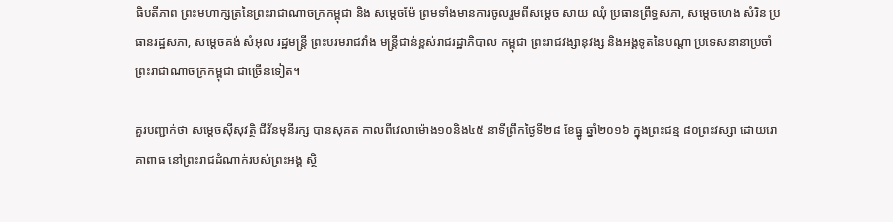ធិបតីភាព ព្រះមហាក្សត្រនៃព្រះរាជាណាចក្រកម្ពុជា និង សម្តេចម៉ែ ព្រមទាំងមានការចូលរួមពីសម្តេច សាយ ឈុំ ប្រធានព្រឹទ្ធសភា, សម្តេចហេង សំរិន ប្រធានរដ្ឋសភា, សម្តេចគង់ សំអុល រដ្ឋមន្ត្រី ព្រះបរមរាជវាំង មន្ត្រីជាន់ខ្ពស់រាជរដ្ឋាភិបាល កម្ពុជា ព្រះរាជវង្សានុវង្ស និងអង្គទូតនៃបណ្តា ប្រទេសនានាប្រចាំព្រះរាជាណាចក្រកម្ពុជា ជាច្រើនទៀត។

គួរបញ្ជាក់ថា សម្តេចស៊ីសុវត្ថិ ជីវ័នមុនីរក្ស បានសុគត កាលពីវេលាម៉ោង១០និង៤៥ នាទីព្រឹកថ្ងៃទី២៨ ខែធ្នូ ឆ្នាំ២០១៦ ក្នុងព្រះជន្ម ៨០ព្រះវស្សា ដោយរោគាពាធ នៅព្រះរាជដំណាក់របស់ព្រះអង្គ ស្ថិ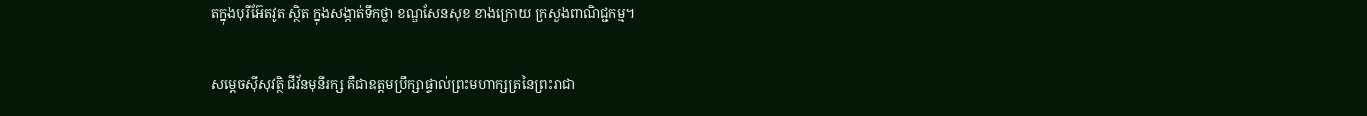តក្នុងបុរីអ៊ែតវូត ស្ថិត ក្នុងសង្កាត់ទឹកថ្លា ខណ្ឌសែនសុខ ខាងក្រោយ ក្រសួងពាណិជ្ជកម្ម។

សម្តេចស៊ីសុវត្ថិ ជីវ័នមុនីរក្ស គឺជាឧត្តមប្រឹក្សាផ្ទាល់ព្រះមហាក្សត្រនៃព្រះរាជា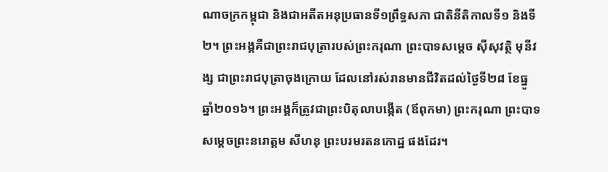ណាចក្រកម្ពុជា និងជាអតីតអនុប្រធានទី១ព្រឹទ្ធសភា ជាតិនីតិកាលទី១ និងទី២។ ព្រះអង្គគឺជាព្រះរាជបុត្រារបស់ព្រះករុណា ព្រះបាទសម្តេច ស៊ីសុវត្ថិ មុនីវង្ស ជាព្រះរាជបុត្រាចុងក្រោយ ដែលនៅរស់រានមានជីវិតដល់ថ្ងៃទី២៨ ខែធ្នូ ឆ្នាំ២០១៦។ ព្រះអង្គក៏ត្រូវជាព្រះបិតុលាបង្កើត (ឪពុកមា) ព្រះករុណា ព្រះបាទសម្តេចព្រះនរោត្តម សីហនុ ព្រះបរមរតនកោដ្ឋ ផងដែរ។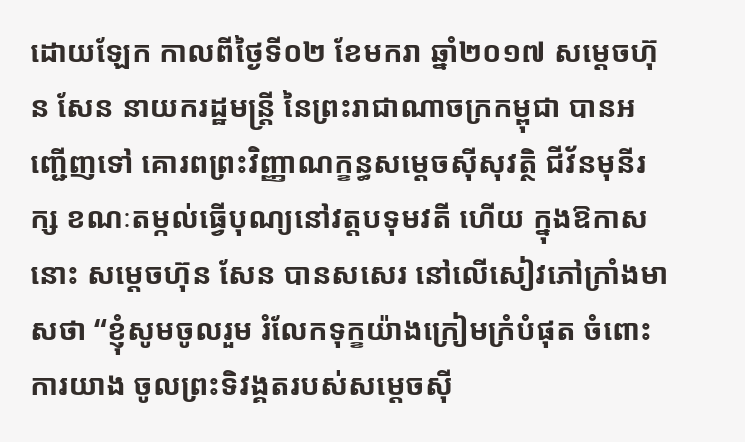ដោយឡែក កាលពីថ្ងៃទី០២ ខែមករា ឆ្នាំ២០១៧ សម្តេចហ៊ុន សែន នាយករដ្ឋមន្ត្រី នៃព្រះរាជាណាចក្រកម្ពុជា បានអញ្ជើញទៅ គោរពព្រះវិញ្ញាណក្ខន្ធសម្តេចស៊ីសុវត្ថិ ជីវ័នមុនីរក្ស ខណៈតម្កល់ធ្វើបុណ្យនៅវត្តបទុមវតី ហើយ ក្នុងឱកាសនោះ សម្តេចហ៊ុន សែន បានសសេរ នៅលើសៀវភៅក្រាំងមាសថា “ខ្ញុំសូមចូលរួម រំលែកទុក្ខយ៉ាងក្រៀមក្រំបំផុត ចំពោះការយាង ចូលព្រះទិវង្គតរបស់សម្តេចស៊ី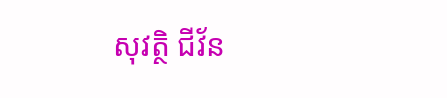សុវត្ថិ ជីវ័ន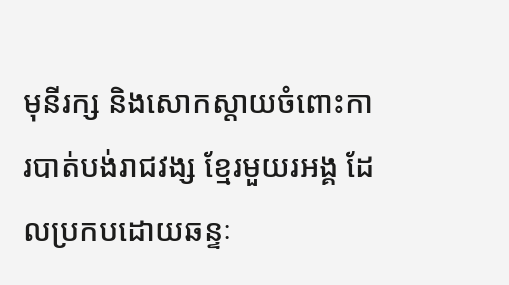មុនីរក្ស និងសោកស្តាយចំពោះការបាត់បង់រាជវង្ស ខ្មែរមួយរអង្គ ដែលប្រកបដោយឆន្ទៈ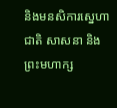និងមនសិការស្នេហាជាតិ សាសនា និងព្រះមហាក្ស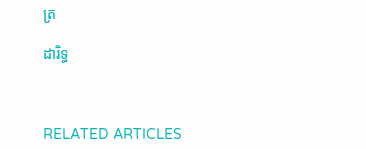ត្រ

ដារិទ្ធ



RELATED ARTICLES